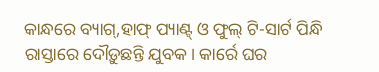କାନ୍ଧରେ ବ୍ୟାଗ୍,ହାଫ୍ ପ୍ୟାଣ୍ଟ୍ ଓ ଫୁଲ୍ ଟି-ସାର୍ଟ ପିନ୍ଧି ରାସ୍ତାରେ ଦୌଡ଼ୁଛନ୍ତି ଯୁବକ। କାର୍ରେ ଘର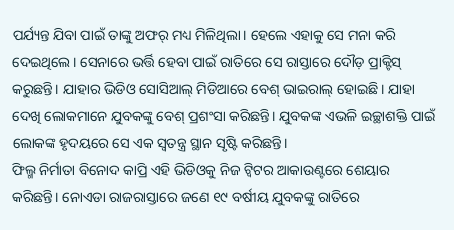ପର୍ଯ୍ୟନ୍ତ ଯିବା ପାଇଁ ତାଙ୍କୁ ଅଫର୍ ମଧ୍ୟ ମିଳିଥିଲା। ହେଲେ ଏହାକୁ ସେ ମନା କରି ଦେଇଥିଲେ। ସେନାରେ ଭର୍ତ୍ତି ହେବା ପାଇଁ ରାତିରେ ସେ ରାସ୍ତାରେ ଦୌଡ଼ ପ୍ରାକ୍ଟିସ୍ କରୁଛନ୍ତି। ଯାହାର ଭିଡିଓ ସୋସିଆଲ୍ ମିଡିଆରେ ବେଶ୍ ଭାଇରାଲ୍ ହୋଇଛି। ଯାହା ଦେଖି ଲୋକମାନେ ଯୁବକଙ୍କୁ ବେଶ୍ ପ୍ରଶଂସା କରିଛନ୍ତି। ଯୁବକଙ୍କ ଏଭଳି ଇଚ୍ଛାଶକ୍ତି ପାଇଁ ଲୋକଙ୍କ ହୃଦୟରେ ସେ ଏକ ସ୍ୱତନ୍ତ୍ର ସ୍ଥାନ ସୃଷ୍ଟି କରିଛନ୍ତି।
ଫିଲ୍ମ ନିର୍ମାତା ବିନୋଦ କାପ୍ରି ଏହି ଭିଡିଓକୁ ନିଜ ଟ୍ୱିଟର ଆକାଉଣ୍ଟରେ ଶେୟାର କରିଛନ୍ତି। ନୋଏଡା ରାଜରାସ୍ତାରେ ଜଣେ ୧୯ ବର୍ଷୀୟ ଯୁବକଙ୍କୁ ରାତିରେ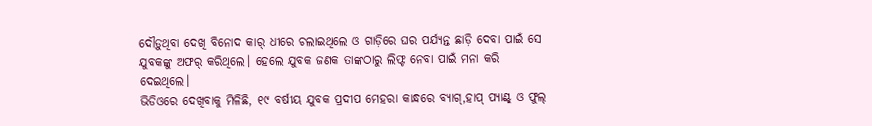ଦୌଡ଼ୁଥିବା ଦେଖି ବିନୋଦ କାର୍ ଧୀରେ ଚଲାଇଥିଲେ ଓ ଗାଡ଼ିରେ ଘର ପର୍ଯ୍ୟନ୍ତ ଛାଡ଼ି ଦେବା ପାଇଁ ସେ ଯୁବକଙ୍କୁ ଅଫର୍ କରିଥିଲେ। ହେଲେ ଯୁବକ ଜଣକ ତାଙ୍କଠାରୁ ଲିଫ୍ଟ ନେବା ପାଇଁ ମନା କରି ଦେଇଥିଲେ।
ଭିଡିଓରେ ଦେଖିବାକୁ ମିଳିଛି, ୧୯ ବର୍ଷୀୟ ଯୁବକ ପ୍ରଦୀପ ମେହରା କାନ୍ଧରେ ବ୍ୟାଗ୍,ହାପ୍ ପ୍ୟାଣ୍ଟ୍ ଓ ଫୁଲ୍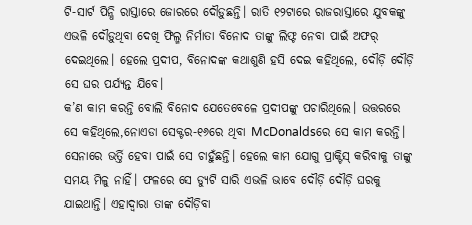ଟି-ସାର୍ଟ ପିନ୍ଧି ରାସ୍ତାରେ ଜୋରରେ ଦୌଡ଼ୁଛନ୍ତି। ରାତି ୧୨ଟାରେ ରାଜରାସ୍ତାରେ ଯୁବକଙ୍କୁ ଏଭଳି ଦୌଡ଼ୁଥିବା ଦେଖି ଫିଲ୍ମ ନିର୍ମାତା ବିନୋଦ ତାଙ୍କୁ ଲିଫ୍ଟ ନେବା ପାଇଁ ଅଫର୍ ଦେଇଥିଲେ। ହେଲେ ପ୍ରଦୀପ, ବିନୋଦଙ୍କ କଥାଶୁଣି ହସି ଦେଇ କହିଥିଲେ, ଦୌଡ଼ି ଦୌଡ଼ି ସେ ଘର ପର୍ଯ୍ୟନ୍ତ ଯିବେ।
କ’ଣ କାମ କରନ୍ତି ବୋଲି ବିନୋଦ ଯେତେବେଳେ ପ୍ରଦୀପଙ୍କୁ ପଚାରିଥିଲେ। ଉତ୍ତରରେ ସେ କହିଥିଲେ,ନୋଏଡା ସେକ୍ଟର-୧୬ରେ ଥିବା McDonaldsରେ ସେ କାମ କରନ୍ତି। ସେନାରେ ଭର୍ତ୍ତି ହେବା ପାଇଁ ସେ ଚାହୁଁଛନ୍ତି। ହେଲେ କାମ ଯୋଗୁ ପ୍ରାକ୍ଟିସ୍ କରିବାକୁ ତାଙ୍କୁ ସମୟ ମିଳୁ ନାହିଁ। ଫଳରେ ସେ ଡ୍ୟୁଟି ସାରି ଏଭଳି ଭାବେ ଦୌଡ଼ି ଦୌଡ଼ି ଘରକୁ ଯାଇଥାନ୍ତି। ଏହାଦ୍ୱାରା ତାଙ୍କ ଦୌଡ଼ିବା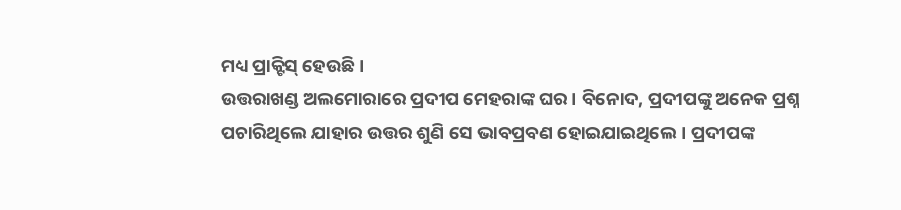ମଧ୍ୟ ପ୍ରାକ୍ଟିସ୍ ହେଉଛି।
ଉତ୍ତରାଖଣ୍ଡ ଅଲମୋରାରେ ପ୍ରଦୀପ ମେହରାଙ୍କ ଘର। ବିନୋଦ, ପ୍ରଦୀପଙ୍କୁ ଅନେକ ପ୍ରଶ୍ନ ପଚାରିଥିଲେ ଯାହାର ଉତ୍ତର ଶୁଣି ସେ ଭାବପ୍ରବଣ ହୋଇଯାଇଥିଲେ। ପ୍ରଦୀପଙ୍କ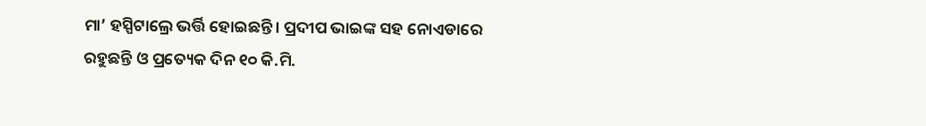ମା’ ହସ୍ପିଟାଲ୍ରେ ଭର୍ତ୍ତି ହୋଇଛନ୍ତି। ପ୍ରଦୀପ ଭାଇଙ୍କ ସହ ନୋଏଡାରେ ରହୁଛନ୍ତି ଓ ପ୍ରତ୍ୟେକ ଦିନ ୧୦ କି.ମି.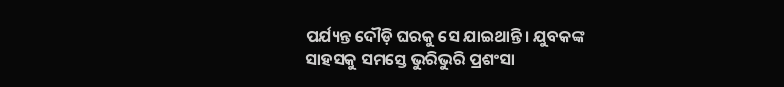ପର୍ଯ୍ୟନ୍ତ ଦୌଡ଼ି ଘରକୁ ସେ ଯାଇଥାନ୍ତି। ଯୁବକଙ୍କ ସାହସକୁ ସମସ୍ତେ ଭୁରିଭୁରି ପ୍ରଶଂସା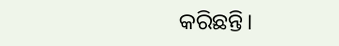କରିଛନ୍ତି।